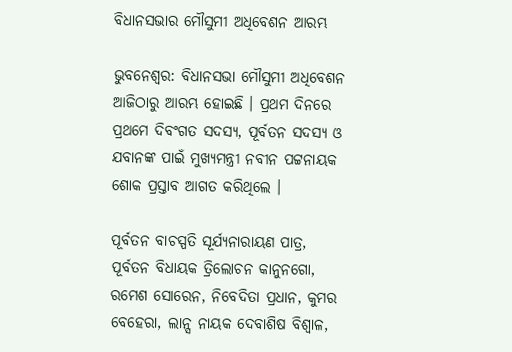ବିଧାନସଭାର ମୌସୁମୀ ଅଧିବେଶନ ଆରମ୍ଭ

ଭୁବନେଶ୍ୱର: ବିଧାନସଭା ମୌସୁମୀ ଅଧିବେଶନ ଆଜିଠାରୁ ଆରମ୍ଭ ହୋଇଛି । ପ୍ରଥମ ଦିନରେ ପ୍ରଥମେ ଦିବଂଗତ ସଦସ୍ୟ, ପୂର୍ବତନ ସଦସ୍ୟ ଓ ଯବାନଙ୍କ ପାଇଁ ମୁଖ୍ୟମନ୍ତ୍ରୀ ନବୀନ ପଟ୍ଟନାୟକ ଶୋକ ପ୍ରସ୍ତାବ ଆଗତ କରିଥିଲେ ।

ପୂର୍ବତନ ବାଚସ୍ପତି ସୂର୍ଯ୍ୟନାରାୟଣ ପାତ୍ର, ପୂର୍ବତନ ବିଧାୟକ ତ୍ରିଲୋଚନ କାନୁନଗୋ, ରମେଶ ସୋରେନ, ନିବେଦିତା ପ୍ରଧାନ, କୁମର ବେହେରା, ଲାନ୍ସ ନାୟକ ଦେବାଶିଷ ବିଶ୍ବାଳ,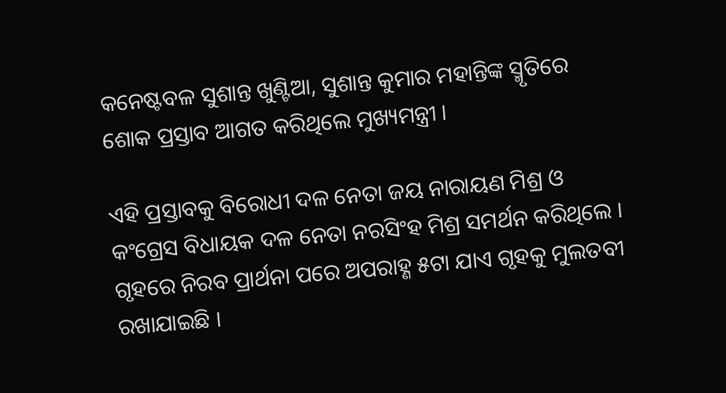କନେଷ୍ଟବଳ ସୁଶାନ୍ତ ଖୁଣ୍ଟିଆ, ସୁଶାନ୍ତ କୁମାର ମହାନ୍ତିଙ୍କ ସ୍ମୃତିରେ ଶୋକ ପ୍ରସ୍ତାବ ଆଗତ କରିଥିଲେ ମୁଖ୍ୟମନ୍ତ୍ରୀ ।

ଏହି ପ୍ରସ୍ତାବକୁ ବିରୋଧୀ ଦଳ ନେତା ଜୟ ନାରାୟଣ ମିଶ୍ର ଓ କଂଗ୍ରେସ ବିଧାୟକ ଦଳ ନେତା ନରସିଂହ ମିଶ୍ର ସମର୍ଥନ କରିଥିଲେ । ଗୃହରେ ନିରବ ପ୍ରାର୍ଥନା ପରେ ଅପରାହ୍ଣ ୫ଟା ଯାଏ ଗୃହକୁ ମୁଲତବୀ ରଖାଯାଇଛି ।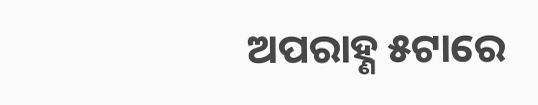ଅପରାହ୍ଣ ୫ଟାରେ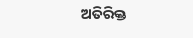ଅତିରିକ୍ତ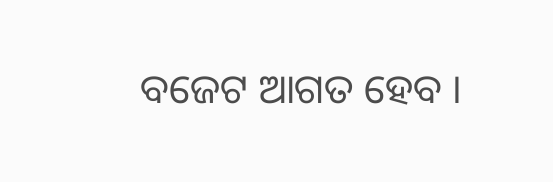ବଜେଟ ଆଗତ ହେବ ।